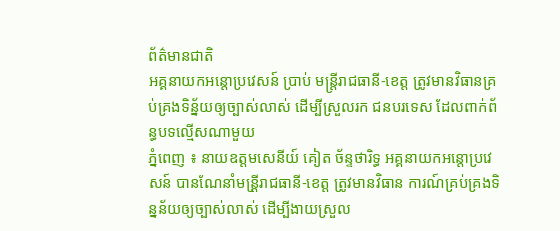ព័ត៌មានជាតិ
អគ្គនាយកអន្តោប្រវេសន៍ ប្រាប់ មន្ដ្រីរាជធានី-ខេត្ត ត្រូវមានវិធានគ្រប់គ្រងទិន្ន័យឲ្យច្បាស់លាស់ ដើម្បីស្រួលរក ជនបរទេស ដែលពាក់ព័ន្ធបទល្មើសណាមួយ
ភ្នំពេញ ៖ នាយឧត្តមសេនីយ៍ គៀត ច័ន្ទថារិទ្ធ អគ្គនាយកអន្តោប្រវេសន៍ បានណែនាំមន្រី្តរាជធានី-ខេត្ត ត្រូវមានវិធាន ការណ៍គ្រប់គ្រងទិន្នន័យឲ្យច្បាស់លាស់ ដើម្បីងាយស្រួល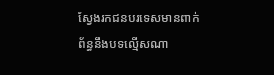ស្វែងរកជនបរទេសមានពាក់ព័ន្ធនឹងបទល្មើសណា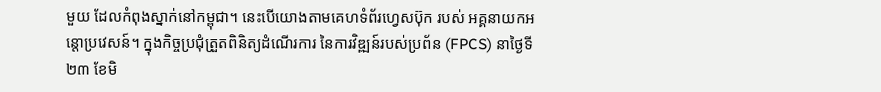មួយ ដែលកំពុងស្នាក់នៅកម្ពុជា។ នេះបើយោងតាមគេហទំព័រហ្វេសប៊ុក របស់ អគ្គនាយកអន្តោប្រវេសន៍។ ក្នុងកិច្ចប្រជុំត្រួតពិនិត្យដំណើរការ នៃការវិឌ្ឍន៍របស់ប្រព័ន (FPCS) នាថ្ងៃទី២៣ ខែមិ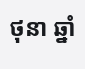ថុនា ឆ្នាំ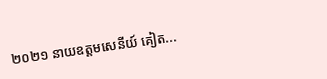២០២១ នាយឧត្តមសេនីយ៍ គៀត...